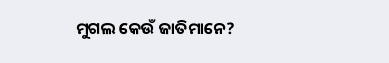ମୁଗଲ କେଉଁ ଜାତିମାନେ?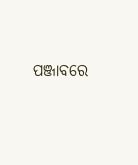ପଞ୍ଜାବରେ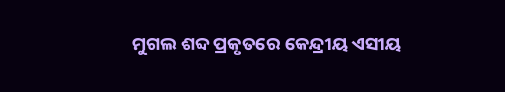ମୁଗଲ ଶବ୍ଦ ପ୍ରକୃତରେ କେନ୍ଦ୍ରୀୟ ଏସୀୟ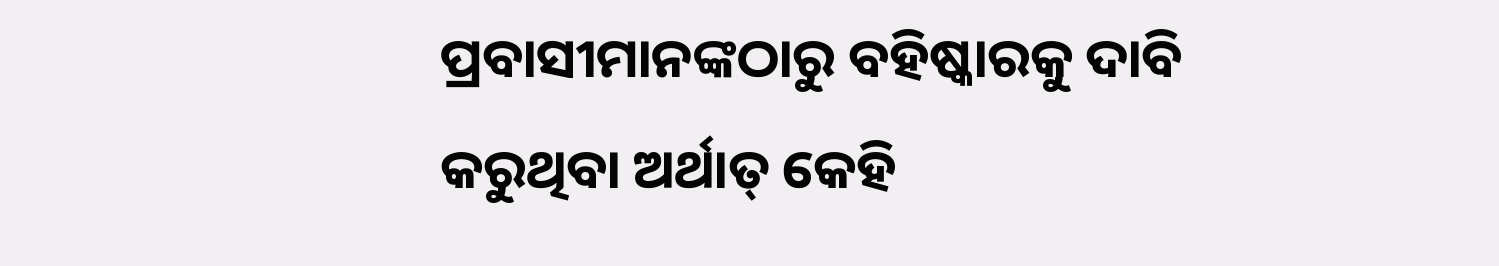ପ୍ରବାସୀମାନଙ୍କଠାରୁ ବହିଷ୍କାରକୁ ଦାବି କରୁଥିବା ଅର୍ଥାତ୍ କେହି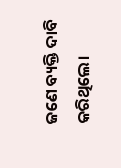ଜଣେ ବ୍ୟକ୍ତି ଦାବି କରିଥିଲେ।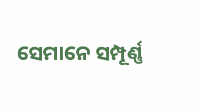ସେମାନେ ସମ୍ପୂର୍ଣ୍ଣ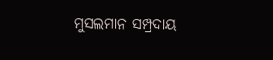ମୁସଲମାନ ସମ୍ପ୍ରଦାୟ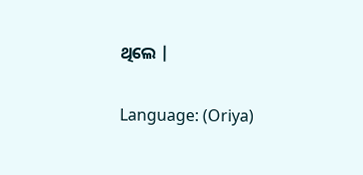ଥିଲେ |

Language: (Oriya)